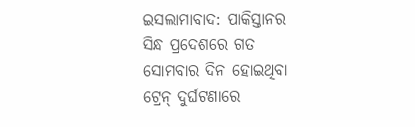ଇସଲାମାବାଦ: ପାକିସ୍ତାନର ସିନ୍ଧ ପ୍ରଦେଶରେ ଗତ ସୋମବାର ଦିନ ହୋଇଥିବା ଟ୍ରେନ୍ ଦୁର୍ଘଟଣାରେ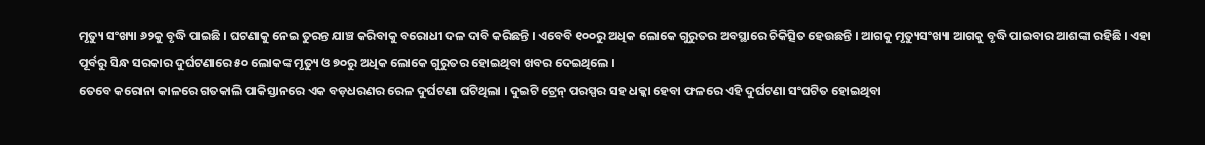ମୃତ୍ୟୁ ସଂଖ୍ୟା ୬୨କୁ ବୃଦ୍ଧି ପାଇଛି । ଘଟଣାକୁ ନେଇ ତୁରନ୍ତ ଯାଞ୍ଚ କରିବାକୁ ବରୋଧୀ ଦଳ ଦାବି କରିଛନ୍ତି । ଏବେବି ୧୦୦ରୁ ଅଧିକ ଲୋକେ ଗୁରୁତର ଅବସ୍ଥାରେ ଚିକିତ୍ସିତ ହେଉଛନ୍ତି । ଆଗକୁ ମୃତ୍ୟୁସଂଖ୍ୟା ଆଗକୁ ବୃଦ୍ଧି ପାଇବାର ଆଶଙ୍କା ରହିଛି । ଏହା ପୂର୍ବରୁ ସିନ୍ଧ ସରକାର ଦୁର୍ଘଟଣାରେ ୫୦ ଲୋକଙ୍କ ମୃତ୍ୟୁ ଓ ୭୦ରୁ ଅଧିକ ଲୋକେ ଗୁରୁତର ହୋଇଥିବା ଖବର ଦେଇଥିଲେ ।
ତେବେ କରୋନା କାଳରେ ଗତକାଲି ପାକିସ୍ତାନରେ ଏକ ବଡ଼ଧରଣର ରେଳ ଦୁର୍ଘଟଣା ଘଟିଥିଲା । ଦୁଇଟି ଟ୍ରେନ୍ ପରସ୍ପର ସହ ଧକ୍କା ହେବା ଫଳରେ ଏହି ଦୁର୍ଘଟଣା ସଂଘଟିତ ହୋଇଥିବା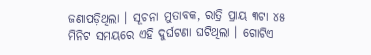ଜଣାପଡ଼ିଥିଲା । ସୂଚନା ମୁତାବକ, ରାତ୍ରି ପ୍ରାୟ ୩ଟା ୪୫ ମିନିଟ ସମୟରେ ଏହି ଦୁର୍ଘଟଣା ଘଟିଥିଲା । ଗୋଟିଏ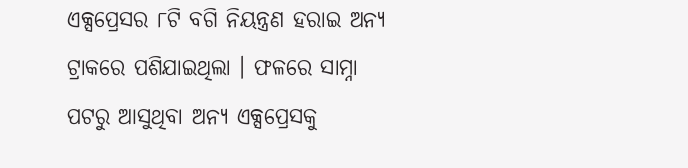ଏକ୍ସପ୍ରେସର ୮ଟି ବଗି ନିୟନ୍ତ୍ରଣ ହରାଇ ଅନ୍ୟ ଟ୍ରାକରେ ପଶିଯାଇଥିଲା । ଫଳରେ ସାମ୍ନା ପଟରୁ ଆସୁଥିବା ଅନ୍ୟ ଏକ୍ସପ୍ରେସକୁ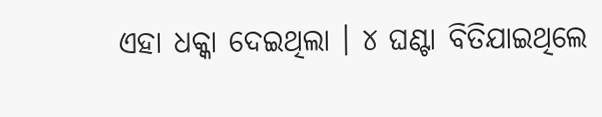ଏହା ଧକ୍କା ଦେଇଥିଲା । ୪ ଘଣ୍ଟା ବିତିଯାଇଥିଲେ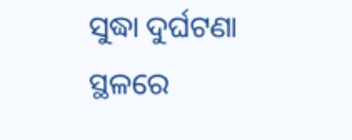ସୁଦ୍ଧା ଦୁର୍ଘଟଣା ସ୍ଥଳରେ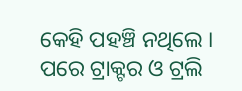କେହି ପହଞ୍ଚି ନଥିଲେ । ପରେ ଟ୍ରାକ୍ଟର ଓ ଟ୍ରଲି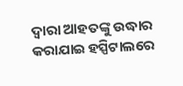ଦ୍ୱାରା ଆହତଙ୍କୁ ଉଦ୍ଧାର କରାଯାଇ ହସ୍ପିଟାଲରେ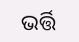ଭର୍ତ୍ତି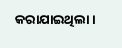କରାଯାଇଥିଲା ।